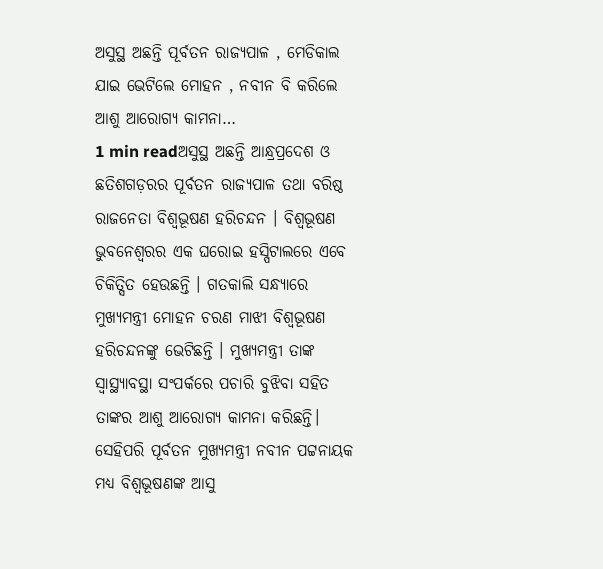ଅସୁସ୍ଥ ଅଛନ୍ତି ପୂର୍ବତନ ରାଜ୍ୟପାଳ , ମେଡିକାଲ ଯାଇ ଭେଟିଲେ ମୋହନ , ନବୀନ ବି କରିଲେ ଆଶୁ ଆରୋଗ୍ୟ କାମନା…
1 min readଅସୁସ୍ଥ ଅଛନ୍ତି ଆନ୍ଧ୍ରପ୍ରଦେଶ ଓ ଛତିଶଗଡ଼ରର ପୂର୍ବତନ ରାଜ୍ୟପାଳ ତଥା ବରିଷ୍ଠ ରାଜନେତା ବିଶ୍ବଭୂଷଣ ହରିଚନ୍ଦନ । ବିଶ୍ୱଭୂଷଣ ଭୁବନେଶ୍ୱରର ଏକ ଘରୋଇ ହସ୍ପିଟାଲରେ ଏବେ ଚିକିତ୍ସିତ ହେଉଛନ୍ତି । ଗତକାଲି ସନ୍ଧ୍ୟାରେ ମୁଖ୍ୟମନ୍ତ୍ରୀ ମୋହନ ଚରଣ ମାଝୀ ବିଶ୍ୱଭୂଷଣ ହରିଚନ୍ଦନଙ୍କୁ ଭେଟିଛନ୍ତି । ମୁଖ୍ୟମନ୍ତ୍ରୀ ତାଙ୍କ ସ୍ୱାସ୍ଥ୍ୟାବସ୍ଥା ସଂପର୍କରେ ପଚାରି ବୁଝିବା ସହିତ ତାଙ୍କର ଆଶୁ ଆରୋଗ୍ୟ କାମନା କରିଛନ୍ତି। ସେହିପରି ପୂର୍ବତନ ମୁଖ୍ୟମନ୍ତ୍ରୀ ନବୀନ ପଟ୍ଟନାୟକ ମଧ୍ୟ ବିଶ୍ବଭୂଷଣଙ୍କ ଆସୁ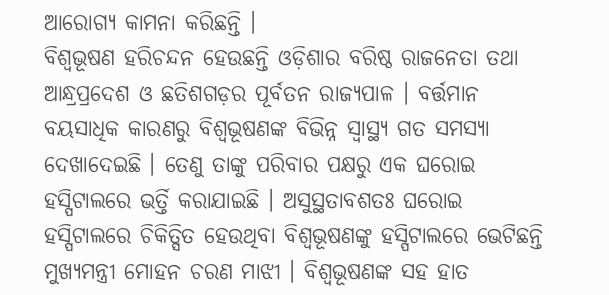ଆରୋଗ୍ୟ କାମନା କରିଛନ୍ତି ।
ବିଶ୍ୱଭୂଷଣ ହରିଚନ୍ଦନ ହେଉଛନ୍ତି ଓଡ଼ିଶାର ବରିଷ୍ଠ ରାଜନେତା ତଥା ଆନ୍ଧ୍ରପ୍ରଦେଶ ଓ ଛତିଶଗଡ଼ର ପୂର୍ବତନ ରାଜ୍ୟପାଳ । ବର୍ତ୍ତମାନ ବୟସାଧିକ କାରଣରୁ ବିଶ୍ବଭୂଷଣଙ୍କ ବିଭିନ୍ନ ସ୍ୱାସ୍ଥ୍ୟ ଗତ ସମସ୍ୟା ଦେଖାଦେଇଛି । ତେଣୁ ତାଙ୍କୁ ପରିବାର ପକ୍ଷରୁ ଏକ ଘରୋଇ ହସ୍ପିଟାଲରେ ଭର୍ତ୍ତି କରାଯାଇଛି । ଅସୁସ୍ଥତାବଶତଃ ଘରୋଇ ହସ୍ପିଟାଲରେ ଚିକିତ୍ସିତ ହେଉଥିବା ବିଶ୍ବଭୂଷଣଙ୍କୁ ହସ୍ପିଟାଲରେ ଭେଟିଛନ୍ତି ମୁଖ୍ୟମନ୍ତ୍ରୀ ମୋହନ ଚରଣ ମାଝୀ । ବିଶ୍ୱଭୂଷଣଙ୍କ ସହ ହାତ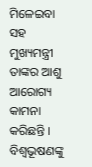ମିଳେଇବା ସହ ମୁଖ୍ୟମନ୍ତ୍ରୀ ତାଙ୍କର ଆଶୁ ଆରୋଗ୍ୟ କାମନା କରିଛନ୍ତି । ବିଶ୍ୱଭୂଷଣଙ୍କୁ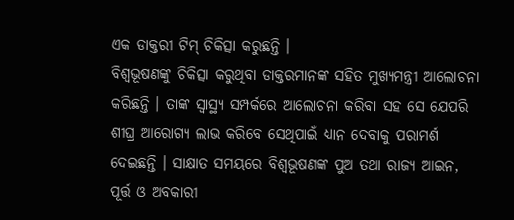ଏକ ଡାକ୍ତରୀ ଟିମ୍ ଚିକିତ୍ସା କରୁଛନ୍ତି ।
ବିଶ୍ୱଭୂଷଣଙ୍କୁ ଚିକିତ୍ସା କରୁଥିବା ଡାକ୍ତରମାନଙ୍କ ସହିତ ମୁଖ୍ୟମନ୍ତ୍ରୀ ଆଲୋଚନା କରିଛନ୍ତି । ତାଙ୍କ ସ୍ବାସ୍ଥ୍ୟ ସମ୍ପର୍କରେ ଆଲୋଚନା କରିବା ସହ ସେ ଯେପରି ଶୀଘ୍ର ଆରୋଗ୍ୟ ଲାଭ କରିବେ ସେଥିପାଇଁ ଧ୍ୟାନ ଦେବାକୁ ପରାମର୍ଶ ଦେଇଛନ୍ତି । ସାକ୍ଷାତ ସମୟରେ ବିଶ୍ୱଭୂଷଣଙ୍କ ପୁଅ ତଥା ରାଜ୍ୟ ଆଇନ, ପୂର୍ତ୍ତ ଓ ଅବକାରୀ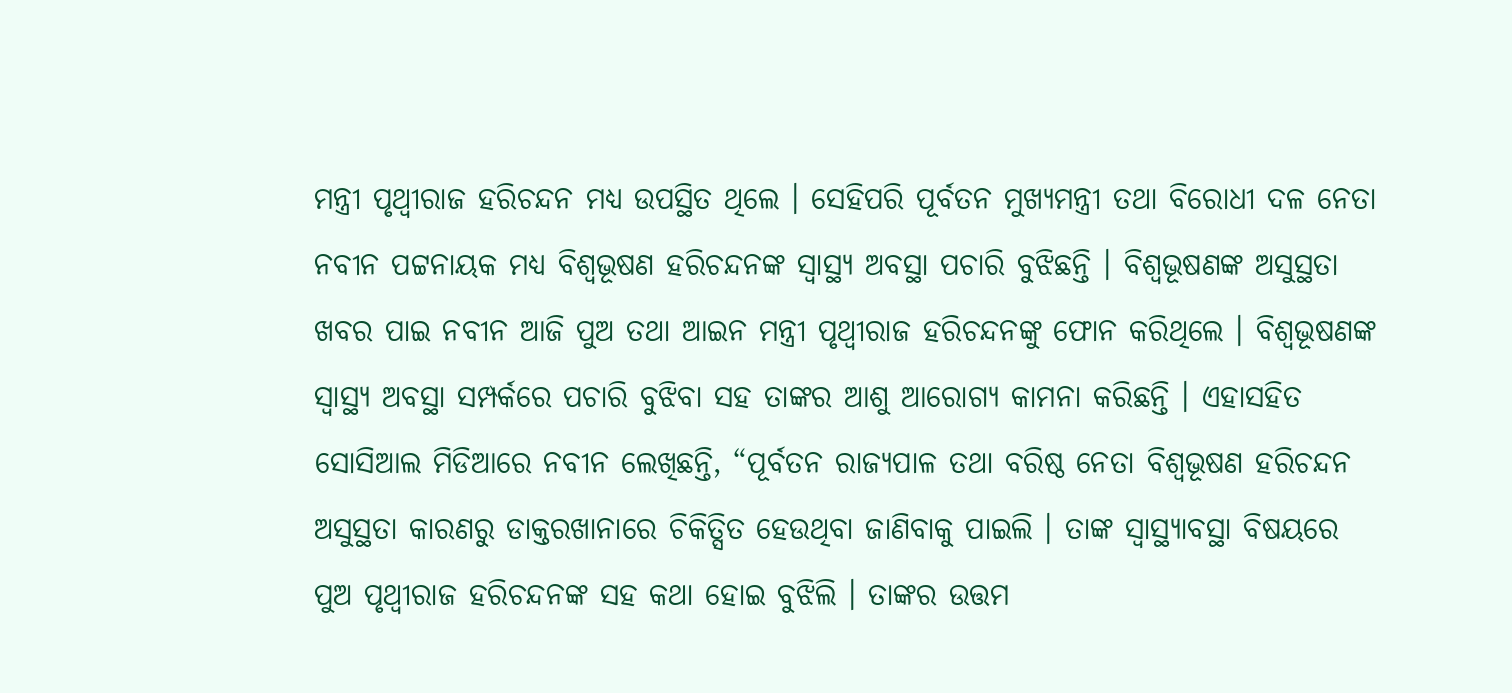ମନ୍ତ୍ରୀ ପୃଥ୍ବୀରାଜ ହରିଚନ୍ଦନ ମଧ୍ୟ ଉପସ୍ଥିତ ଥିଲେ । ସେହିପରି ପୂର୍ବତନ ମୁଖ୍ୟମନ୍ତ୍ରୀ ତଥା ବିରୋଧୀ ଦଳ ନେତା ନବୀନ ପଟ୍ଟନାୟକ ମଧ୍ୟ ବିଶ୍ଵଭୂଷଣ ହରିଚନ୍ଦନଙ୍କ ସ୍ୱାସ୍ଥ୍ୟ ଅବସ୍ଥା ପଚାରି ବୁଝିଛନ୍ତି । ବିଶ୍ୱଭୂଷଣଙ୍କ ଅସୁସ୍ଥତା ଖବର ପାଇ ନବୀନ ଆଜି ପୁଅ ତଥା ଆଇନ ମନ୍ତ୍ରୀ ପୃଥ୍ଵୀରାଜ ହରିଚନ୍ଦନଙ୍କୁ ଫୋନ କରିଥିଲେ । ବିଶ୍ୱଭୂଷଣଙ୍କ ସ୍ୱାସ୍ଥ୍ୟ ଅବସ୍ଥା ସମ୍ପର୍କରେ ପଚାରି ବୁଝିବା ସହ ତାଙ୍କର ଆଶୁ ଆରୋଗ୍ୟ କାମନା କରିଛନ୍ତି । ଏହାସହିତ ସୋସିଆଲ ମିଡିଆରେ ନବୀନ ଲେଖିଛନ୍ତି, “ପୂର୍ବତନ ରାଜ୍ୟପାଳ ତଥା ବରିଷ୍ଠ ନେତା ବିଶ୍ୱଭୂଷଣ ହରିଚନ୍ଦନ ଅସୁସ୍ଥତା କାରଣରୁ ଡାକ୍ତରଖାନାରେ ଚିକିତ୍ସିତ ହେଉଥିବା ଜାଣିବାକୁ ପାଇଲି । ତାଙ୍କ ସ୍ୱାସ୍ଥ୍ୟାବସ୍ଥା ବିଷୟରେ ପୁଅ ପୃଥ୍ୱୀରାଜ ହରିଚନ୍ଦନଙ୍କ ସହ କଥା ହୋଇ ବୁଝିଲି । ତାଙ୍କର ଉତ୍ତମ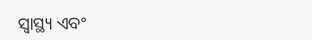ସ୍ୱାସ୍ଥ୍ୟ ଏବଂ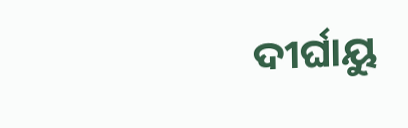ଦୀର୍ଘାୟୁ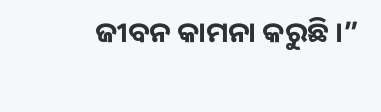ଜୀବନ କାମନା କରୁଛି ।”